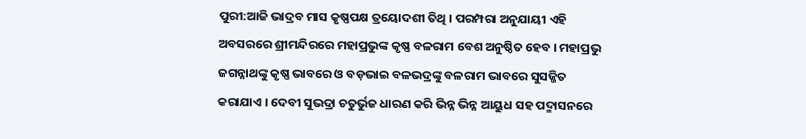ପୁରୀ:ଆଜି ଭାଦ୍ରବ ମାସ କୃଷ୍ଣପକ୍ଷ ତ୍ରୟୋଦଶୀ ତିଥି । ପରମ୍ପରା ଅନୁଯାୟୀ ଏହି ଅବସରରେ ଶ୍ରୀମନ୍ଦିରରେ ମହାପ୍ରଭୁଙ୍କ କୃଷ୍ଣ ବଳରାମ ବେଶ ଅନୁଷ୍ଠିତ ହେବ । ମହାପ୍ରଭୁ ଜଗନ୍ନାଥଙ୍କୁ କୃଷ୍ଣ ଭାବରେ ଓ ବଡ଼ଭାଇ ବଳଭଦ୍ରଙ୍କୁ ବଳରାମ ଭାବରେ ସୁସଜ୍ଜିତ କରାଯାଏ । ଦେବୀ ସୁଭଦ୍ରା ଚତୁର୍ଭୁଜ ଧାରଣ କରି ଭିନ୍ନ ଭିନ୍ନ ଆୟୁଧ ସହ ପଦ୍ମାସନରେ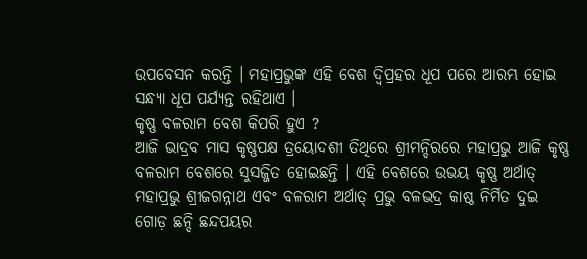ଉପବେସନ କରନ୍ତି । ମହାପ୍ରଭୁଙ୍କ ଏହି ବେଶ ଦ୍ୱିପ୍ରହର ଧୂପ ପରେ ଆରମ୍ଭ ହୋଇ ସନ୍ଧ୍ୟା ଧୂପ ପର୍ଯ୍ୟନ୍ତ ରହିଥାଏ ।
କୃଷ୍ଣ ବଳରାମ ବେଶ କିପରି ହୁଏ ?
ଆଜି ଭାଦ୍ରବ ମାସ କୃଷ୍ଣପକ୍ଷ ତ୍ରୟୋଦଶୀ ତିଥିରେ ଶ୍ରୀମନ୍ଦିରରେ ମହାପ୍ରଭୁ ଆଜି କୃଷ୍ଣ ବଳରାମ ବେଶରେ ସୁସଜ୍ଜିତ ହୋଇଛନ୍ତି । ଏହି ବେଶରେ ଉଭୟ କୃଷ୍ଣ ଅର୍ଥାତ୍ ମହାପ୍ରଭୁ ଶ୍ରୀଜଗନ୍ନାଥ ଏବଂ ବଳରାମ ଅର୍ଥାତ୍ ପ୍ରଭୁ ବଳଭଦ୍ର କାଷ୍ଠ ନିର୍ମିତ ଦୁଇ ଗୋଡ଼ ଛନ୍ଦି ଛନ୍ଦପୟର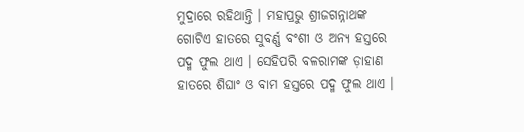ମୁଦ୍ରାରେ ରହିଥାନ୍ତି । ମହାପ୍ରଭୁ ଶ୍ରୀଜଗନ୍ନାଥଙ୍କ ଗୋଟିଏ ହାତରେ ସୁବର୍ଣ୍ଣ ବଂଶୀ ଓ ଅନ୍ୟ ହସ୍ତରେ ପଦ୍ମ ଫୁଲ ଥାଏ । ସେହିପରି ବଳରାମଙ୍କ ଡ଼ାହାଣ ହାତରେ ଶିଘାଂ ଓ ବାମ ହସ୍ତରେ ପଦ୍ମ ଫୁଲ ଥାଏ ।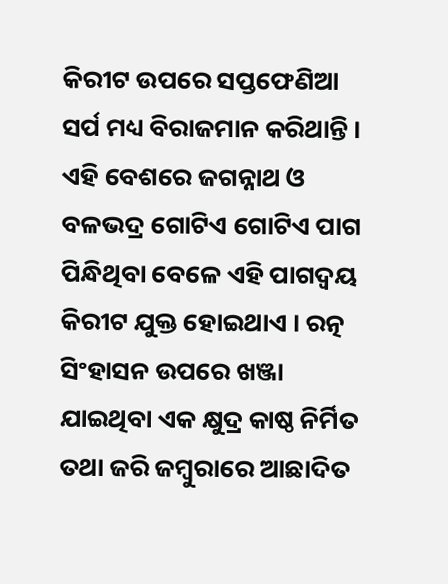କିରୀଟ ଉପରେ ସପ୍ତଫେଣିଆ ସର୍ପ ମଧ୍ୟ ବିରାଜମାନ କରିଥାନ୍ତି । ଏହି ବେଶରେ ଜଗନ୍ନାଥ ଓ ବଳଭଦ୍ର ଗୋଟିଏ ଗୋଟିଏ ପାଗ ପିନ୍ଧିଥିବା ବେଳେ ଏହି ପାଗଦ୍ୱୟ କିରୀଟ ଯୁକ୍ତ ହୋଇଥାଏ । ରତ୍ନ ସିଂହାସନ ଉପରେ ଖଞ୍ଜା ଯାଇଥିବା ଏକ କ୍ଷୁଦ୍ର କାଷ୍ଠ ନିର୍ମିତ ତଥା ଜରି ଜମ୍ୱୁରାରେ ଆଛାଦିତ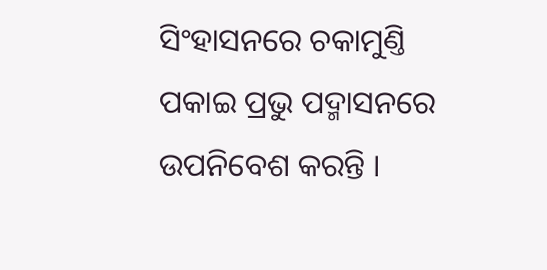ସିଂହାସନରେ ଚକାମୁଣ୍ତି ପକାଇ ପ୍ରଭୁ ପଦ୍ମାସନରେ ଉପନିବେଶ କରନ୍ତି ।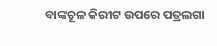ବାଙ୍କଚୂଳ କିରୀଟ ଉପରେ ପତ୍ରଲଗା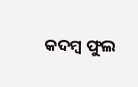କଦମ୍ୱ ଫୁଲ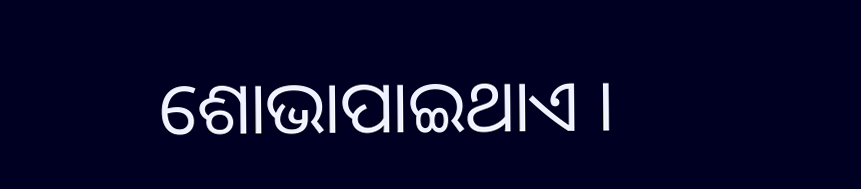ଶୋଭାପାଇଥାଏ ।